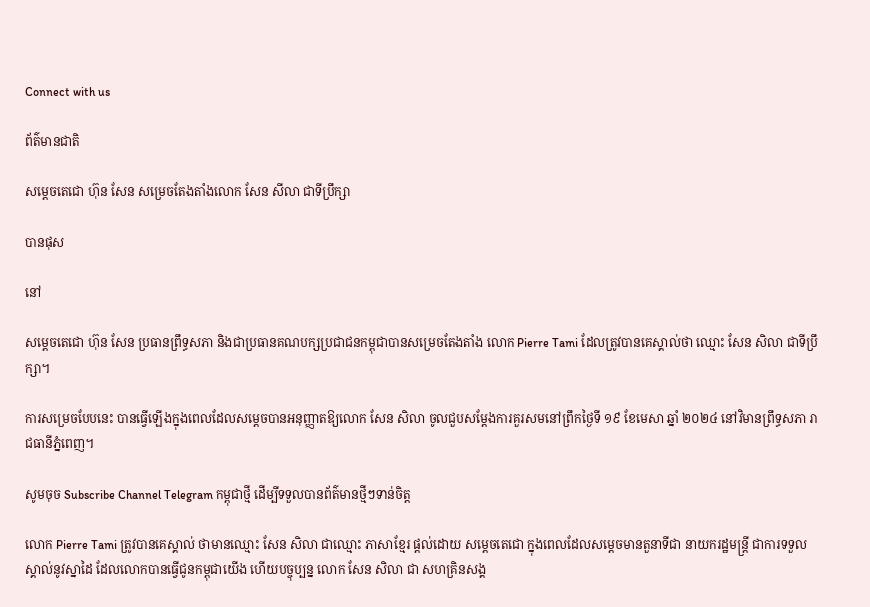Connect with us

ព័ត៌មានជាតិ

សម្តេចតេជោ ហ៊ុន សែន សម្រេចតែងតាំងលោក សែន សីលា ជាទីប្រឹក្សា

បានផុស

នៅ

សម្ដេចតេជោ ហ៊ុន សែន ប្រធានព្រឹទ្ធសភា និងជាប្រធានគណបក្សប្រជាជនកម្ពុជាបានសម្រេចតែងតាំង លោក Pierre Tami ដែលត្រូវបានគេស្គាល់ថា ឈ្មោះ សែន សិលា ជាទីប្រឹក្សា។

ការសម្រេចបែបនេះ បានធ្វើឡើងក្នុងពេលដែលសម្ដេចបានអនុញ្ញាតឱ្យលោក សែន សិលា ចូលជួបសម្ដែងការគួរសមនៅព្រឹកថ្ងៃទី ១៩ ខែមេសា ឆ្នាំ ២០២៤ នៅវិមានព្រឹទ្ធសភា រាជធានីភ្នំពេញ។

សូមចុច Subscribe Channel Telegram កម្ពុជាថ្មី ដើម្បីទទួលបានព័ត៌មានថ្មីៗទាន់ចិត្ត

លោក Pierre Tami ត្រូវបានគេស្គាល់ ថាមានឈ្មោះ សែន សិលា ជាឈ្មោះ ភាសាខ្មែរ ផ្ដល់ដោយ សម្តេចតេជោ ក្នុងពេលដែលសម្ដេចមានតួនាទីជា នាយករដ្ឋមន្ត្រី ជាការទទួលស្គាល់នូវស្នាដៃ ដែលលោកបានធ្វើជូនកម្ពុជាយើង ហើយបច្ចុប្បន្ន លោក សែន សិលា ជា សហគ្រិនសង្គ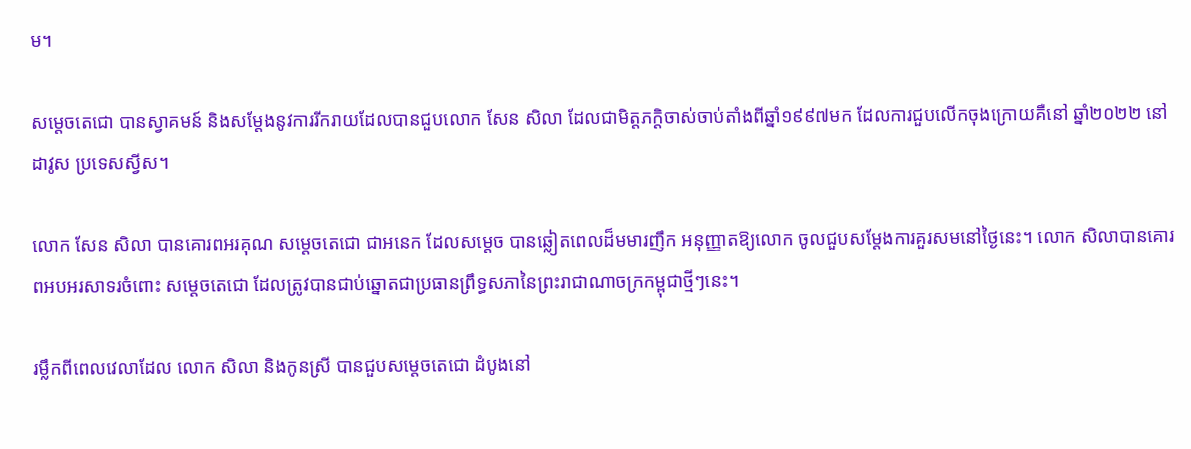ម។

សម្ដេចតេជោ បានស្វាគមន៍ និងសម្ដែងនូវការរីករាយដែលបានជួបលោក សែន សិលា ដែលជាមិត្តភក្ដិចាស់ចាប់តាំងពីឆ្នាំ១៩៩៧មក ដែលការជួបលើកចុងក្រោយគឺនៅ ឆ្នាំ២០២២ នៅដាវូស ប្រទេសស្វីស។

លោក សែន សិលា បានគោរពអរគុណ សម្តេចតេជោ ជាអនេក ដែលសម្ដេច បានឆ្លៀតពេលដ៏មមារញឹក អនុញ្ញាតឱ្យលោក ចូលជួបសម្ដែងការគួរសមនៅថ្ងៃនេះ។ លោក សិលាបានគោរពអបអរសាទរចំពោះ សម្តេចតេជោ ដែលត្រូវបានជាប់ឆ្នោតជាប្រធានព្រឹទ្ធសភានៃព្រះរាជាណាចក្រកម្ពុជាថ្មីៗនេះ។

រម្លឹកពីពេលវេលាដែល លោក សិលា និងកូនស្រី បានជួបសម្តេចតេជោ ដំបូងនៅ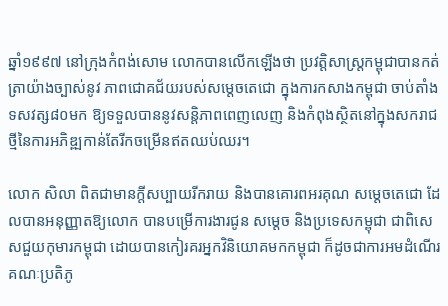ឆ្នាំ១៩៩៧ នៅក្រុងកំពង់សោម លោកបានលើកឡើងថា ប្រវត្តិសាស្ត្រកម្ពុជាបានកត់ត្រាយ៉ាងច្បាស់នូវ ភាពជោគជ័យរបស់សម្តេចតេជោ ក្នុងការកសាងកម្ពុជា ចាប់តាំងទសវត្ស៨០មក ឱ្យទទួលបាននូវសន្តិភាពពេញលេញ និងកំពុងស្ថិតនៅក្នុងសករាជថ្មីនៃការអភិឌ្ឍកាន់តែរីកចម្រើនឥតឈប់ឈរ។

លោក សិលា ពិតជាមានក្តីសប្បាយរីករាយ និងបានគោរពអរគុណ សម្តេចតេជោ ដែលបានអនុញ្ញាតឱ្យលោក បានបម្រើការងារជូន សម្តេច និងប្រទេសកម្ពុជា ជាពិសេសជួយកុមារកម្ពុជា ដោយបានកៀរគរអ្នកវិនិយោគមកកម្ពុជា ក៏ដូចជាការអមដំណើរគណៈប្រតិភូ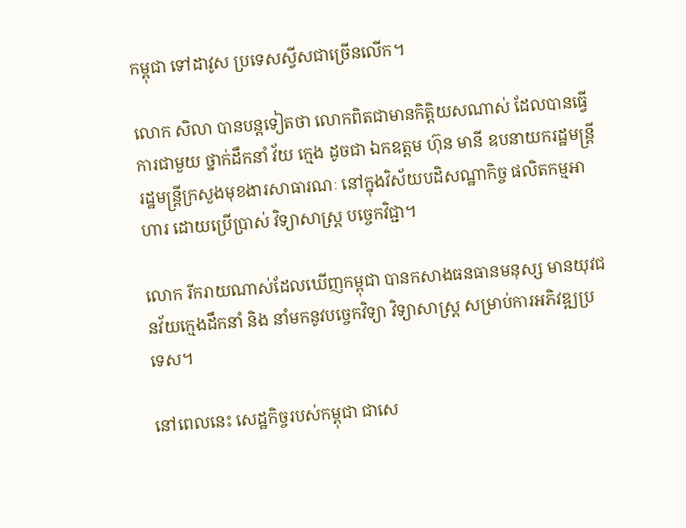កម្ពុជា ទៅដាវូស ប្រទេសស្វីសជាច្រើនលើក។

លោក សិលា បានបន្តទៀតថា លោកពិតជាមានកិត្តិយសណាស់ ដែលបានធ្វើការជាមួយ ថ្នាក់ដឹកនាំ វ័យ ក្មេង ដូចជា ឯកឧត្ដម ហ៊ុន មានី ឧបនាយករដ្ឋមន្ត្រី រដ្ឋមន្ត្រីក្រសួងមុខងារសាធារណៈ នៅក្នុងវិស័យបដិសណ្ឋាកិច្ច ផលិតកម្មអាហារ ដោយប្រើប្រាស់ វិទ្យាសាស្ត្រ បច្ចេកវិជ្ជា។

លោក រីករាយណាស់ដែលឃើញកម្ពុជា បានកសាងធនធានមនុស្ស មានយុវជនវ័យក្មេងដឹកនាំ និង នាំមកនូវបច្ចេកវិទ្យា វិទ្យាសាស្ត្រ សម្រាប់ការអភិវឌ្ឍប្រទេស។

នៅពេលនេះ សេដ្ឋកិច្ចរបស់កម្ពុជា ជាសេ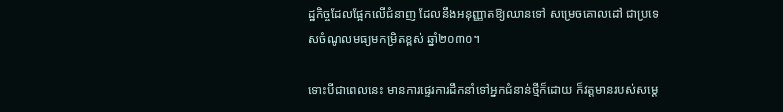ដ្ឋកិច្ចដែលផ្អែកលើជំនាញ ដែលនឹងអនុញ្ញាតឱ្យឈានទៅ សម្រេចគោលដៅ ជាប្រទេសចំណូលមធ្យមកម្រិតខ្ពស់ ឆ្នាំ២០៣០។

ទោះបីជាពេលនេះ មានការផ្ទេរការដឹកនាំទៅអ្នកជំនាន់ថ្មីក៏ដោយ ក៏វត្តមានរបស់សម្តេ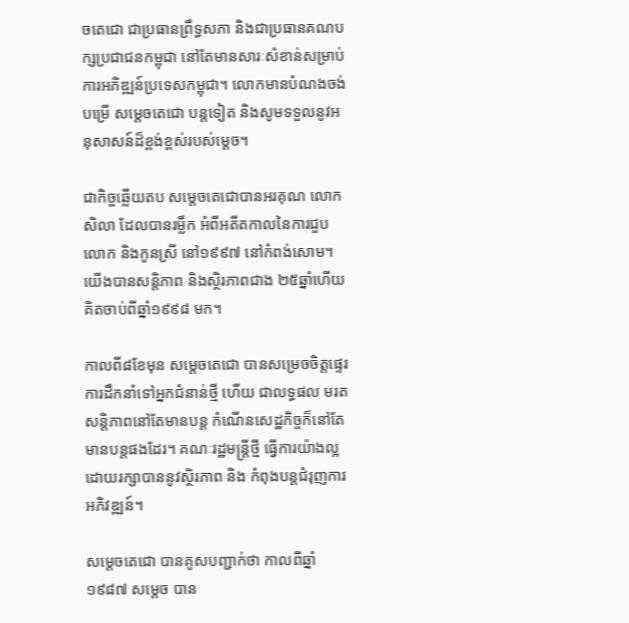ចតេជោ ជាប្រធានព្រឹទ្ធសភា និងជាប្រធានគណបក្សប្រជាជនកម្ពុជា នៅតែមានសារៈសំខាន់សម្រាប់ការអភិឌ្ឍន៍ប្រទេសកម្ពុជា។ លោកមានបំណងចង់បម្រើ សម្តេចតេជោ បន្តទៀត និងសូមទទួលនូវអនុសាសន៍ដ៏ខ្ពង់ខ្ពស់របស់ម្តេច។

ជាកិច្ចឆ្លើយតប សម្តេចតេជោបានអរគុណ លោក សិលា ដែលបានរម្លឹក អំពីអតីតកាលនៃការជួបលោក និងកូនស្រី នៅ១៩៩៧ នៅកំពង់សោម។ យើងបានសន្តិភាព និងស្ថិរភាពជាង ២៥ឆ្នាំហើយ គិតចាប់ពីឆ្នាំ១៩៩៨ មក។

កាលពី៨ខែមុន សម្តេចតេជោ បានសម្រេចចិត្តផ្ទេរការដឹកនាំទៅអ្នកជំនាន់ថ្មី ហើយ ជាលទ្ធផល មរតសន្តិភាពនៅតែមានបន្ត កំណើនសេដ្ឋកិច្ចក៏នៅតែមានបន្តផងដែរ។ គណៈរដ្ឋមន្ត្រីថ្មី ធ្វើការយ៉ាងល្អ ដោយរក្សាបាននូវស្ថិរភាព និង កំពុងបន្តជំរុញការអភិវឌ្ឍន៍។

សម្តេចតេជោ បានគូសបញ្ជាក់ថា កាលពីឆ្នាំ១៩៨៧ សម្តេច បាន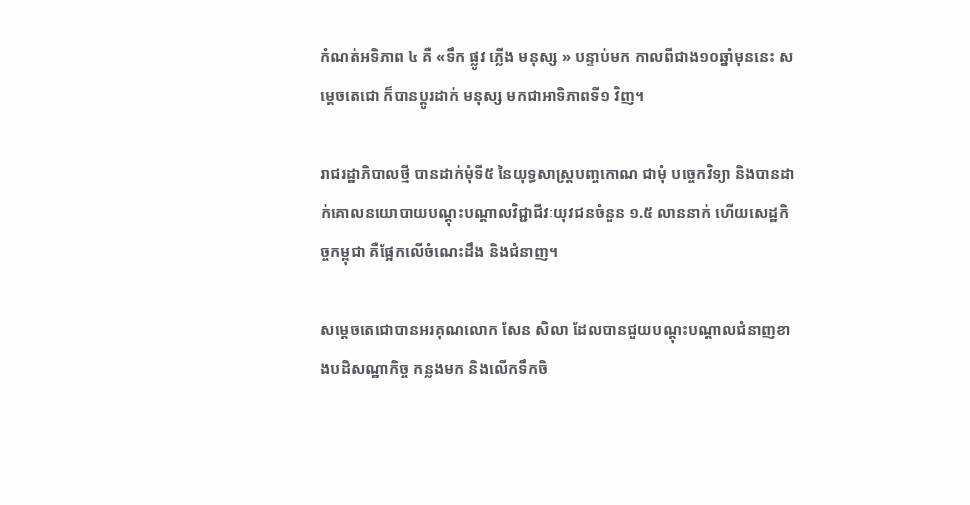កំណត់អទិភាព ៤ គឺ «ទឹក ផ្លូវ ភ្លើង មនុស្ស » បន្ទាប់មក កាលពីជាង១០ឆ្នាំមុននេះ សម្តេចតេជោ ក៏បានប្ដូរដាក់ មនុស្ស មកជាអាទិភាពទី១ វិញ។

រាជរដ្ឋាភិបាលថ្មី បានដាក់មុំទី៥ នៃយុទ្ធសាស្ត្របញ្ចកោណ ជាមុំ បច្ចេកវិទ្យា និងបានដាក់គោលនយោបាយបណ្តុះបណ្តាលវិជ្ជាជីវៈយុវជនចំនួន ១.៥ លាននាក់ ហើយសេដ្ឋកិច្ចកម្ពុជា គឺផ្អែកលើចំណេះដឹង និងជំនាញ។

សម្តេចតេជោបានអរគុណលោក សែន សិលា ដែលបានជួយបណ្តុះបណ្តាលជំនាញខាងបដិសណ្ឋាកិច្ច កន្លងមក និងលើកទឹកចិ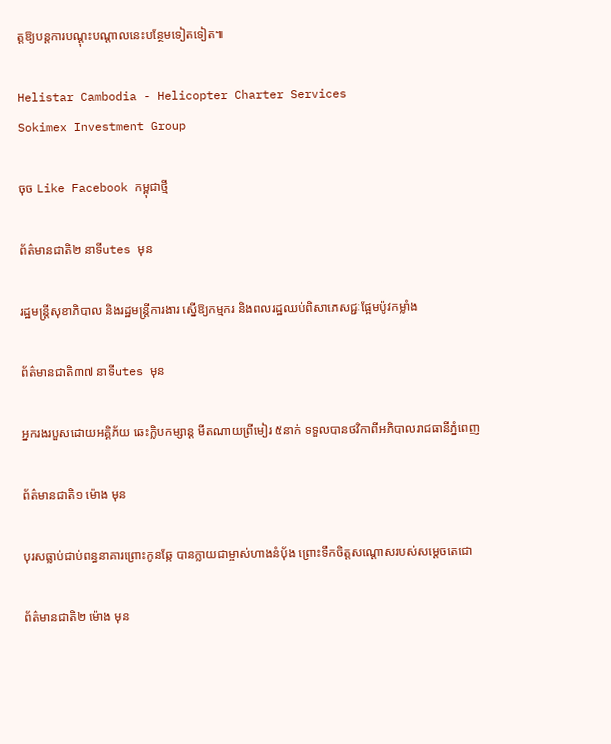ត្តឱ្យបន្តការបណ្ដុះបណ្ដាលនេះបន្ថែមទៀតទៀត៕

Helistar Cambodia - Helicopter Charter Services
Sokimex Investment Group

ចុច Like Facebook កម្ពុជាថ្មី

ព័ត៌មានជាតិ២ នាទីutes មុន

រដ្ឋមន្ត្រីសុខាភិបាល និងរដ្ឋមន្ត្រីការងារ ស្នើឱ្យកម្មករ និងពលរដ្ឋឈប់ពិសាភេសជ្ជៈផ្អែមប៉ូវកម្លាំង

ព័ត៌មានជាតិ៣៧ នាទីutes មុន

អ្នករងរបួសដោយអគ្គិភ័យ ឆេះក្លិបកម្សាន្ដ មីតណាយព្រីមៀរ ៥នាក់ ទទួលបានថវិកាពីអភិបាលរាជធានីភ្នំពេញ

ព័ត៌មានជាតិ១ ម៉ោង មុន

បុរសធ្លាប់ជាប់ពន្ធនាគារព្រោះកូនឆ្កែ បានក្លាយជាម្ចាស់ហាងនំប៉័ង ព្រោះទឹកចិត្តសណ្ដោសរបស់សម្ដេចតេជោ

ព័ត៌មានជាតិ២ ម៉ោង មុន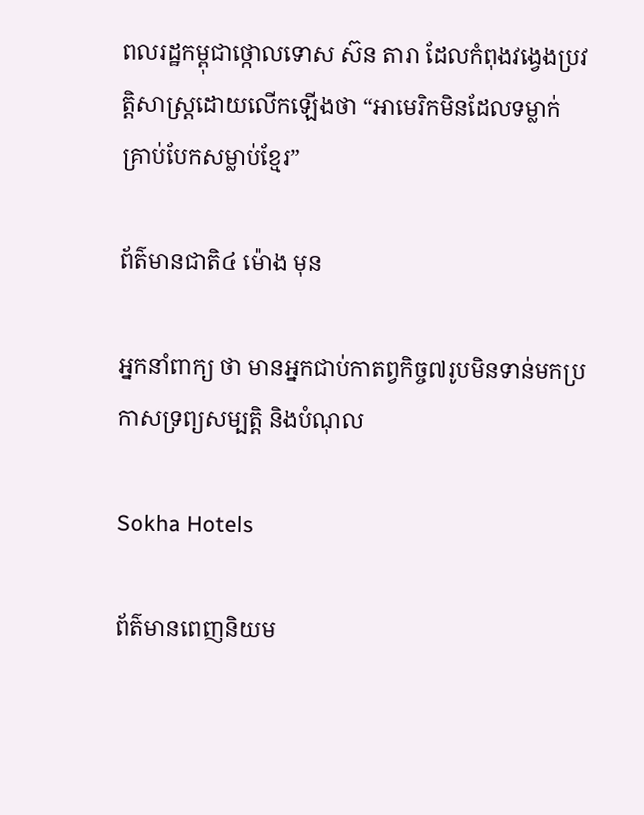ពលរដ្ឋកម្ពុជាថ្កោលទោស ស៊ន តារា ដែលកំពុងវង្វេងប្រវត្តិសាស្រ្តដោយលើកឡើងថា “អាមេរិកមិនដែលទម្លាក់គ្រាប់បែកសម្លាប់ខ្មែរ”

ព័ត៌មានជាតិ៤ ម៉ោង មុន

អ្នកនាំពាក្យ ថា មានអ្នកជាប់កាតព្វកិច្ច៧រូបមិនទាន់មកប្រកាសទ្រព្យសម្បត្តិ និងបំណុល

Sokha Hotels

ព័ត៌មានពេញនិយម